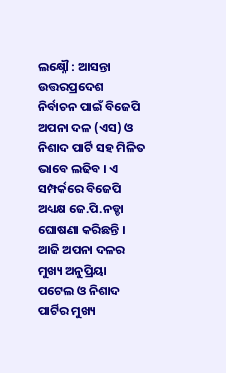ଲକ୍ଷ୍ନୌ : ଆସନ୍ତା ଉତ୍ତରପ୍ରଦେଶ ନିର୍ବାଚନ ପାଇଁ ବିଜେପି ଅପନା ଦଳ (ଏସ) ଓ ନିଶାଦ ପାର୍ଟି ସହ ମିଳିତ ଭାବେ ଲଢିବ । ଏ ସମ୍ପର୍କରେ ବିଜେପି ଅଧ୍ୟକ୍ଷ ଜେ.ପି.ନଡ୍ଡା ଘୋଷଣା କରିଛନ୍ତି । ଆଜି ଅପନା ଦଳର ମୁଖ୍ୟ ଅନୁପ୍ରିୟା ପଟେଲ ଓ ନିଶାଦ ପାର୍ଟିର ମୁଖ୍ୟ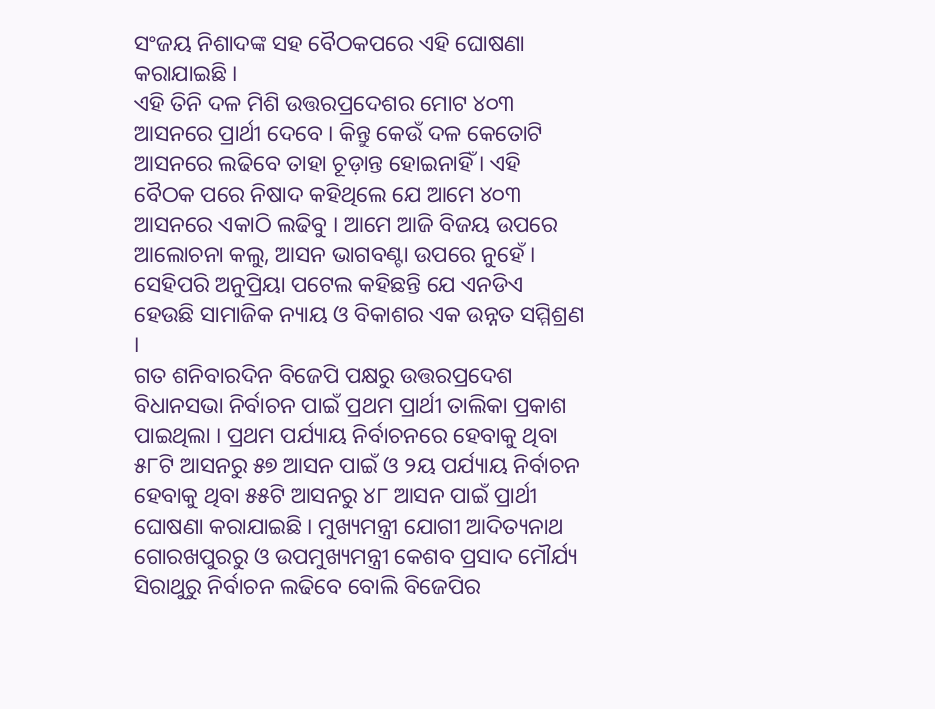ସଂଜୟ ନିଶାଦଙ୍କ ସହ ବୈଠକପରେ ଏହି ଘୋଷଣା କରାଯାଇଛି ।
ଏହି ତିନି ଦଳ ମିଶି ଉତ୍ତରପ୍ରଦେଶର ମୋଟ ୪୦୩ ଆସନରେ ପ୍ରାର୍ଥୀ ଦେବେ । କିନ୍ତୁ କେଉଁ ଦଳ କେତୋଟି ଆସନରେ ଲଢିବେ ତାହା ଚୂଡ଼ାନ୍ତ ହୋଇନାହିଁ । ଏହି ବୈଠକ ପରେ ନିଷାଦ କହିଥିଲେ ଯେ ଆମେ ୪୦୩ ଆସନରେ ଏକାଠି ଲଢିବୁ । ଆମେ ଆଜି ବିଜୟ ଉପରେ ଆଲୋଚନା କଲୁ, ଆସନ ଭାଗବଣ୍ଟା ଉପରେ ନୁହେଁ । ସେହିପରି ଅନୁପ୍ରିୟା ପଟେଲ କହିଛନ୍ତି ଯେ ଏନଡିଏ ହେଉଛି ସାମାଜିକ ନ୍ୟାୟ ଓ ବିକାଶର ଏକ ଉନ୍ନତ ସମ୍ମିଶ୍ରଣ ।
ଗତ ଶନିବାରଦିନ ବିଜେପି ପକ୍ଷରୁ ଉତ୍ତରପ୍ରଦେଶ ବିଧାନସଭା ନିର୍ବାଚନ ପାଇଁ ପ୍ରଥମ ପ୍ରାର୍ଥୀ ତାଲିକା ପ୍ରକାଶ ପାଇଥିଲା । ପ୍ରଥମ ପର୍ଯ୍ୟାୟ ନିର୍ବାଚନରେ ହେବାକୁ ଥିବା ୫୮ଟି ଆସନରୁ ୫୭ ଆସନ ପାଇଁ ଓ ୨ୟ ପର୍ଯ୍ୟାୟ ନିର୍ବାଚନ ହେବାକୁ ଥିବା ୫୫ଟି ଆସନରୁ ୪୮ ଆସନ ପାଇଁ ପ୍ରାର୍ଥୀ ଘୋଷଣା କରାଯାଇଛି । ମୁଖ୍ୟମନ୍ତ୍ରୀ ଯୋଗୀ ଆଦିତ୍ୟନାଥ ଗୋରଖପୁରରୁ ଓ ଉପମୁଖ୍ୟମନ୍ତ୍ରୀ କେଶବ ପ୍ରସାଦ ମୌର୍ଯ୍ୟ ସିରାଥୁରୁ ନିର୍ବାଚନ ଲଢିବେ ବୋଲି ବିଜେପିର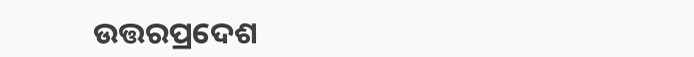ଉତ୍ତରପ୍ରଦେଶ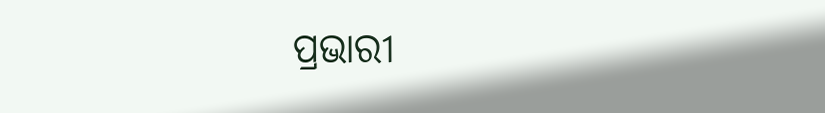ପ୍ରଭାରୀ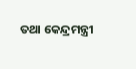ତଥା କେନ୍ଦ୍ରମନ୍ତ୍ରୀ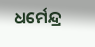ଧର୍ମେନ୍ଦ୍ର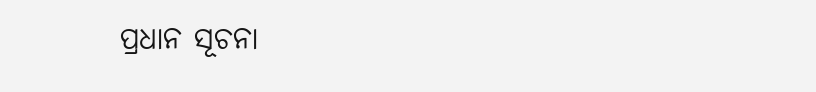ପ୍ରଧାନ ସୂଚନା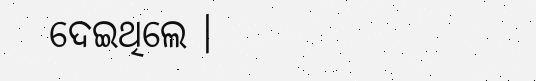ଦେଇଥିଲେ ।